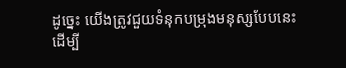ដូច្នេះ យើងត្រូវជួយទំនុកបម្រុងមនុស្សបែបនេះ ដើម្បី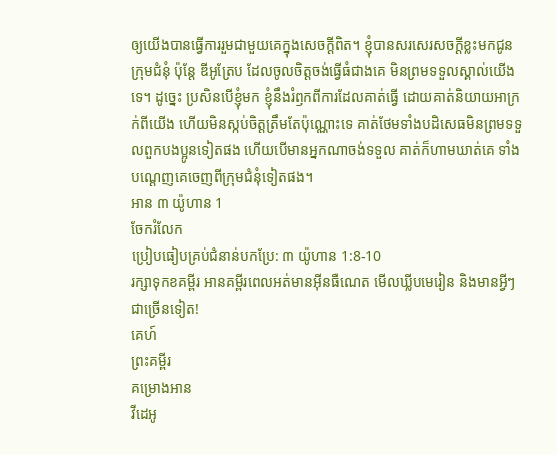ឲ្យយើងបានធ្វើការរួមជាមួយគេក្នុងសេចក្ដីពិត។ ខ្ញុំបានសរសេរសចក្ដីខ្លះមកជូនក្រុមជំនុំ ប៉ុន្តែ ឌីអូត្រែប ដែលចូលចិត្តចង់ធ្វើធំជាងគេ មិនព្រមទទួលស្គាល់យើងទេ។ ដូច្នេះ ប្រសិនបើខ្ញុំមក ខ្ញុំនឹងរំឭកពីការដែលគាត់ធ្វើ ដោយគាត់និយាយអាក្រក់ពីយើង ហើយមិនស្កប់ចិត្តត្រឹមតែប៉ុណ្ណោះទេ គាត់ថែមទាំងបដិសេធមិនព្រមទទួលពួកបងប្អូនទៀតផង ហើយបើមានអ្នកណាចង់ទទួល គាត់ក៏ហាមឃាត់គេ ទាំងបណ្ដេញគេចេញពីក្រុមជំនុំទៀតផង។
អាន ៣ យ៉ូហាន 1
ចែករំលែក
ប្រៀបធៀបគ្រប់ជំនាន់បកប្រែ: ៣ យ៉ូហាន 1:8-10
រក្សាទុកខគម្ពីរ អានគម្ពីរពេលអត់មានអ៊ីនធឺណេត មើលឃ្លីបមេរៀន និងមានអ្វីៗជាច្រើនទៀត!
គេហ៍
ព្រះគម្ពីរ
គម្រោងអាន
វីដេអូ